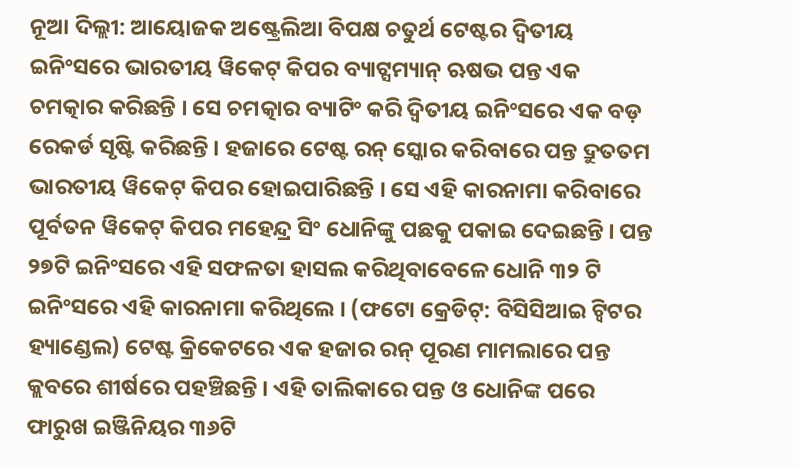ନୂଆ ଦିଲ୍ଲୀ: ଆୟୋଜକ ଅଷ୍ଟ୍ରେଲିଆ ବିପକ୍ଷ ଚତୁର୍ଥ ଟେଷ୍ଟର ଦ୍ୱିତୀୟ ଇନିଂସରେ ଭାରତୀୟ ୱିକେଟ୍ କିପର ବ୍ୟାଟ୍ସମ୍ୟାନ୍ ଋଷଭ ପନ୍ତ ଏକ ଚମତ୍କାର କରିଛନ୍ତି । ସେ ଚମତ୍କାର ବ୍ୟାଟିଂ କରି ଦ୍ୱିତୀୟ ଇନିଂସରେ ଏକ ବଡ଼ ରେକର୍ଡ ସୃଷ୍ଟି କରିଛନ୍ତି । ହଜାରେ ଟେଷ୍ଟ ରନ୍ ସ୍କୋର କରିବାରେ ପନ୍ତ ଦ୍ରୁତତମ ଭାରତୀୟ ୱିକେଟ୍ କିପର ହୋଇପାରିଛନ୍ତି । ସେ ଏହି କାରନାମା କରିବାରେ ପୂର୍ବତନ ୱିକେଟ୍ କିପର ମହେନ୍ଦ୍ର ସିଂ ଧୋନିଙ୍କୁ ପଛକୁ ପକାଇ ଦେଇଛନ୍ତି । ପନ୍ତ ୨୭ଟି ଇନିଂସରେ ଏହି ସଫଳତା ହାସଲ କରିଥିବାବେଳେ ଧୋନି ୩୨ ଟି ଇନିଂସରେ ଏହି କାରନାମା କରିଥିଲେ । (ଫଟୋ କ୍ରେଡିଟ୍: ବିସିସିଆଇ ଟ୍ୱିଟର ହ୍ୟାଣ୍ଡେଲ) ଟେଷ୍ଟ କ୍ରିକେଟରେ ଏକ ହଜାର ରନ୍ ପୂରଣ ମାମଲାରେ ପନ୍ତ କ୍ଲବରେ ଶୀର୍ଷରେ ପହଞ୍ଚିଛନ୍ତି । ଏହି ତାଲିକାରେ ପନ୍ତ ଓ ଧୋନିଙ୍କ ପରେ ଫାରୁଖ ଇଞ୍ଜିନିୟର ୩୬ଟି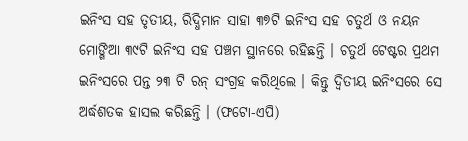ଇନିଂସ ସହ ତୃତୀୟ, ରିଦ୍ଧିମାନ ସାହା ୩୭ଟି ଇନିଂସ ସହ ଚତୁର୍ଥ ଓ ନୟନ ମୋଙ୍ଗିଆ ୩୯ଟି ଇନିଂସ ସହ ପଞ୍ଚମ ସ୍ଥାନରେ ରହିଛନ୍ତି । ଚତୁର୍ଥ ଟେଷ୍ଟର ପ୍ରଥମ ଇନିଂସରେ ପନ୍ତ ୨୩ ଟି ରନ୍ ସଂଗ୍ରହ କରିଥିଲେ । କିନ୍ତୁ ଦ୍ୱିତୀୟ ଇନିଂସରେ ସେ ଅର୍ଦ୍ଧଶତକ ହାସଲ କରିଛନ୍ତି । (ଫଟୋ-ଏପି)